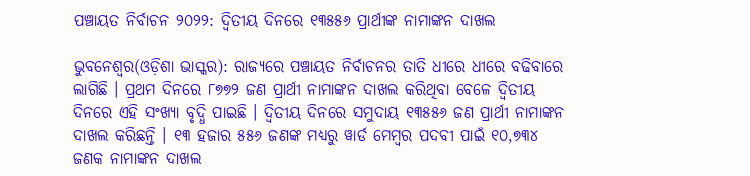ପଞ୍ଚାୟତ ନିର୍ବାଚନ ୨୦୨୨: ଦ୍ୱିତୀୟ ଦିନରେ ୧୩୫୫୬ ପ୍ରାର୍ଥୀଙ୍କ ନାମାଙ୍କନ ଦାଖଲ

ଭୁବନେଶ୍ୱର(ଓଡ଼ିଶା ଭାସ୍କର): ରାଜ୍ୟରେ ପଞ୍ଚାୟତ ନିର୍ବାଚନର ତାତି ଧୀରେ ଧୀରେ ବଢିବାରେ ଲାଗିଛି । ପ୍ରଥମ ଦିନରେ ୮୭୭୨ ଜଣ ପ୍ରାର୍ଥୀ ନାମାଙ୍କନ ଦାଖଲ କରିଥିବା ବେଳେ ଦ୍ୱିତୀୟ ଦିନରେ ଏହି ସଂଖ୍ୟା ବୃଦ୍ଧି ପାଇଛି । ଦ୍ୱିତୀୟ ଦିନରେ ସମୁଦାୟ ୧୩୫୫୬ ଜଣ ପ୍ରାର୍ଥୀ ନାମାଙ୍କନ ଦାଖଲ କରିଛନ୍ତି । ୧୩ ହଜାର ୫୫୬ ଜଣଙ୍କ ମଧ୍ୟରୁ ୱାର୍ଡ ମେମ୍ବର ପଦବୀ ପାଇଁ ୧୦,୭୩୪ ଜଣକ ନାମାଙ୍କନ ଦାଖଲ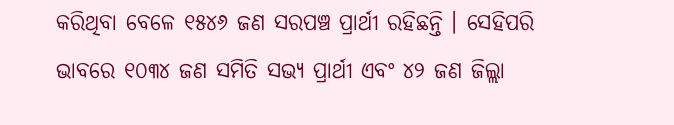କରିଥିବା ବେଳେ ୧୫୪୬ ଜଣ ସରପଞ୍ଚ ପ୍ରାର୍ଥୀ ରହିଛନ୍ତି । ସେହିପରି ଭାବରେ ୧୦୩୪ ଜଣ ସମିତି ସଭ୍ୟ ପ୍ରାର୍ଥୀ ଏବଂ ୪୨ ଜଣ ଜିଲ୍ଲା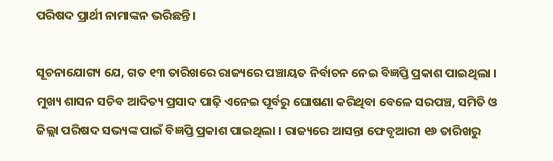ପରିଷଦ ପ୍ରାର୍ଥୀ ନାମାଙ୍କନ ଭରିଛନ୍ତି ।

ସୂଚନାଯୋଗ୍ୟ ଯେ, ଗତ ୧୩ ତାରିଖରେ ରାଜ୍ୟରେ ପଞ୍ଚାୟତ ନିର୍ବାଚନ ନେଇ ବିଜ୍ଞପ୍ତି ପ୍ରକାଶ ପାଇଥିଲା । ମୁଖ୍ୟ ଶାସନ ସଚିବ ଆଦିତ୍ୟ ପ୍ରସାଦ ପାଢ଼ି ଏନେଇ ପୂର୍ବରୁ ଘୋଷଣା କରିଥିବା ବେଳେ ସରପଞ୍ଚ, ସମିତି ଓ ଜିଲ୍ଲା ପରିଷଦ ସଭ୍ୟଙ୍କ ପାଇଁ ବିଜ୍ଞପ୍ତି ପ୍ରକାଶ ପାଇଥିଲା । ରାଜ୍ୟରେ ଆସନ୍ତା ଫେବୃଆରୀ ୧୬ ତାରିଖରୁ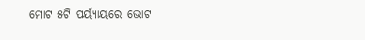ମୋଟ ୫ଟି ପର୍ୟ୍ୟାୟରେ ଭୋଟ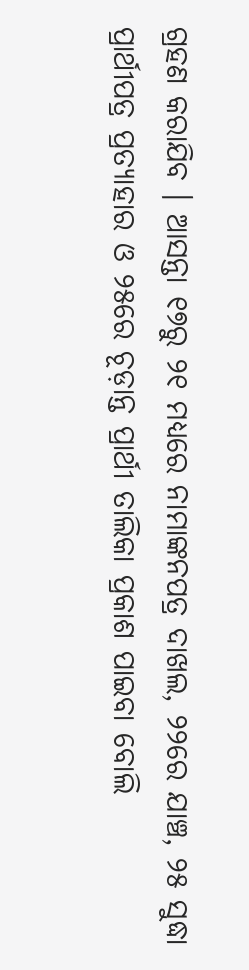ଗ୍ରହଣ କରାଯିବ । ଆସନ୍ତା ୧୭ରୁ ୨୧ ମଧ୍ୟରେ ନାମାଙ୍କନପତ୍ର ଦାଖଲ, ୨୨ରେ ଯାଞ୍ଚ, ୨୫ ସୁଦ୍ଧା ପ୍ରାର୍ଥୀପତ୍ର ପ୍ରତ୍ୟାହାର ଓ ୨୫ରେ ଚୂଡ଼ାନ୍ତ ପ୍ରାର୍ଥୀ ତାଲିକା ପ୍ରକାଶ ପାଇବା ବୋଲି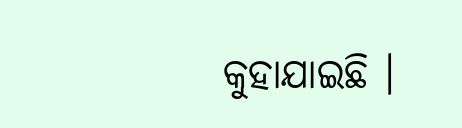କୁହାଯାଇଛି ।